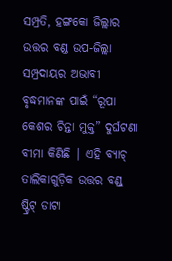ସମ୍ପ୍ରତି, ହଙ୍ଗକୋ ଜିଲ୍ଲାର ଉତ୍ତର ବଣ୍ଡ ଉପ-ଜିଲ୍ଲା ସମ୍ପ୍ରଦାୟର ଅଭାବୀ ବୃଦ୍ଧମାନଙ୍କ ପାଇଁ “ରୂପା କେଶର ଚିନ୍ତା ମୁକ୍ତ” ଦୁର୍ଘଟଣା ବୀମା କିଣିଛି | ଏହି ବ୍ୟାଚ୍ ତାଲିକାଗୁଡ଼ିକ ଉତ୍ତର ବଣ୍ଡ୍ ଷ୍ଟ୍ରିଟ୍ ଡାଟା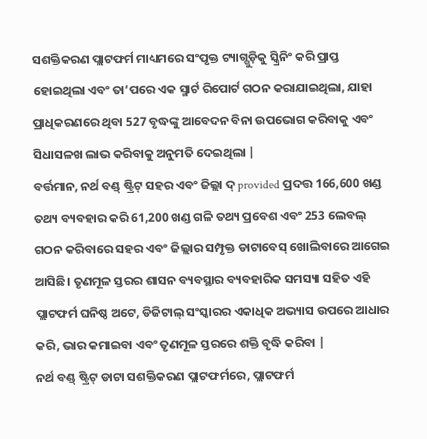ସଶକ୍ତିକରଣ ପ୍ଲାଟଫର୍ମ ମାଧ୍ୟମରେ ସଂପୃକ୍ତ ଟ୍ୟାଗ୍ଗୁଡ଼ିକୁ ସ୍କ୍ରିନିଂ କରି ପ୍ରାପ୍ତ ହୋଇଥିଲା ଏବଂ ତା’ପରେ ଏକ ସ୍ମାର୍ଟ ରିପୋର୍ଟ ଗଠନ କରାଯାଇଥିଲା, ଯାହା ପ୍ରାଧିକରଣରେ ଥିବା 527 ବୃଦ୍ଧଙ୍କୁ ଆବେଦନ ବିନା ଉପଭୋଗ କରିବାକୁ ଏବଂ ସିଧାସଳଖ ଲାଭ କରିବାକୁ ଅନୁମତି ଦେଇଥିଲା |
ବର୍ତ୍ତମାନ, ନର୍ଥ ବଣ୍ଡ୍ ଷ୍ଟ୍ରିଟ୍ ସହର ଏବଂ ଜିଲ୍ଲା ଦ୍ provided ପ୍ରଦତ୍ତ 166,600 ଖଣ୍ଡ ତଥ୍ୟ ବ୍ୟବହାର କରି 61,200 ଖଣ୍ଡ ଗଳି ତଥ୍ୟ ପ୍ରବେଶ ଏବଂ 253 ଲେବଲ୍ ଗଠନ କରିବାରେ ସହର ଏବଂ ଜିଲ୍ଲାର ସମ୍ପୃକ୍ତ ଡାଟାବେସ୍ ଖୋଲିବାରେ ଆଗେଇ ଆସିଛି। ତୃଣମୂଳ ସ୍ତରର ଶାସନ ବ୍ୟବସ୍ଥାର ବ୍ୟବହାରିକ ସମସ୍ୟା ସହିତ ଏହି ପ୍ଲାଟଫର୍ମ ଘନିଷ୍ଠ ଅଟେ, ଡିଜିଟାଲ୍ ସଂସ୍କାରର ଏକାଧିକ ଅଭ୍ୟାସ ଉପରେ ଆଧାର କରି, ଭାର କମାଇବା ଏବଂ ତୃଣମୂଳ ସ୍ତରରେ ଶକ୍ତି ବୃଦ୍ଧି କରିବା |
ନର୍ଥ ବଣ୍ଡ୍ ଷ୍ଟ୍ରିଟ୍ ଡାଟା ସଶକ୍ତିକରଣ ପ୍ଲାଟଫର୍ମରେ, ପ୍ଲାଟଫର୍ମ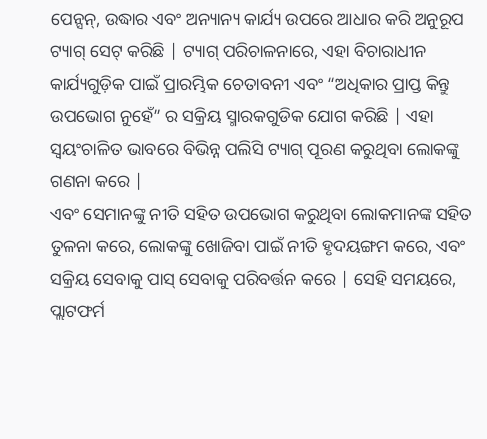ପେନ୍ସନ୍, ଉଦ୍ଧାର ଏବଂ ଅନ୍ୟାନ୍ୟ କାର୍ଯ୍ୟ ଉପରେ ଆଧାର କରି ଅନୁରୂପ ଟ୍ୟାଗ୍ ସେଟ୍ କରିଛି | ଟ୍ୟାଗ୍ ପରିଚାଳନାରେ, ଏହା ବିଚାରାଧୀନ କାର୍ଯ୍ୟଗୁଡ଼ିକ ପାଇଁ ପ୍ରାରମ୍ଭିକ ଚେତାବନୀ ଏବଂ “ଅଧିକାର ପ୍ରାପ୍ତ କିନ୍ତୁ ଉପଭୋଗ ନୁହେଁ” ର ସକ୍ରିୟ ସ୍ମାରକଗୁଡିକ ଯୋଗ କରିଛି | ଏହା ସ୍ୱୟଂଚାଳିତ ଭାବରେ ବିଭିନ୍ନ ପଲିସି ଟ୍ୟାଗ୍ ପୂରଣ କରୁଥିବା ଲୋକଙ୍କୁ ଗଣନା କରେ |
ଏବଂ ସେମାନଙ୍କୁ ନୀତି ସହିତ ଉପଭୋଗ କରୁଥିବା ଲୋକମାନଙ୍କ ସହିତ ତୁଳନା କରେ, ଲୋକଙ୍କୁ ଖୋଜିବା ପାଇଁ ନୀତି ହୃଦୟଙ୍ଗମ କରେ, ଏବଂ ସକ୍ରିୟ ସେବାକୁ ପାସ୍ ସେବାକୁ ପରିବର୍ତ୍ତନ କରେ | ସେହି ସମୟରେ, ପ୍ଲାଟଫର୍ମ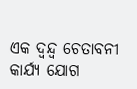ଏକ ଦ୍ୱନ୍ଦ୍ୱ ଚେତାବନୀ କାର୍ଯ୍ୟ ଯୋଗ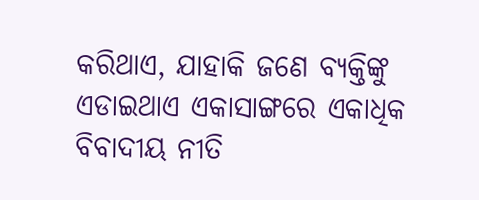କରିଥାଏ, ଯାହାକି ଜଣେ ବ୍ୟକ୍ତିଙ୍କୁ ଏଡାଇଥାଏ ଏକାସାଙ୍ଗରେ ଏକାଧିକ ବିବାଦୀୟ ନୀତି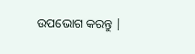ଉପଭୋଗ କରନ୍ତୁ |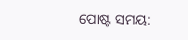ପୋଷ୍ଟ ସମୟ: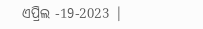ଏପ୍ରିଲ -19-2023 |